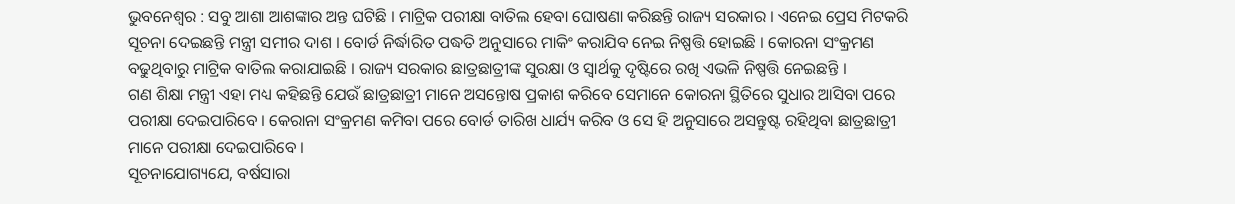ଭୁବନେଶ୍ୱର : ସବୁ ଆଶା ଆଶଙ୍କାର ଅନ୍ତ ଘଟିଛି । ମାଟ୍ରିକ ପରୀକ୍ଷା ବାତିଲ ହେବା ଘୋଷଣା କରିଛନ୍ତି ରାଜ୍ୟ ସରକାର । ଏନେଇ ପ୍ରେସ ମିଟକରି ସୂଚନା ଦେଇଛନ୍ତି ମନ୍ତ୍ରୀ ସମୀର ଦାଶ । ବୋର୍ଡ ନିର୍ଦ୍ଧାରିତ ପଦ୍ଧତି ଅନୁସାରେ ମାକିଂ କରାଯିବ ନେଇ ନିଷ୍ପତ୍ତି ହୋଇଛି । କୋରନା ସଂକ୍ରମଣ ବଢୁଥିବାରୁ ମାଟ୍ରିକ ବାତିଲ କରାଯାଇଛି । ରାଜ୍ୟ ସରକାର ଛାତ୍ରଛାତ୍ରୀଙ୍କ ସୁରକ୍ଷା ଓ ସ୍ୱାର୍ଥକୁ ଦୃଷ୍ଟିରେ ରଖି ଏଭଳି ନିଷ୍ପତ୍ତି ନେଇଛନ୍ତି ।
ଗଣ ଶିକ୍ଷା ମନ୍ତ୍ରୀ ଏହା ମଧ୍ୟ କହିଛନ୍ତି ଯେଉଁ ଛାତ୍ରଛାତ୍ରୀ ମାନେ ଅସନ୍ତୋଷ ପ୍ରକାଶ କରିବେ ସେମାନେ କୋରନା ସ୍ଥିତିରେ ସୁଧାର ଆସିବା ପରେ ପରୀକ୍ଷା ଦେଇପାରିବେ । କେରାନା ସଂକ୍ରମଣ କମିବା ପରେ ବୋର୍ଡ ତାରିଖ ଧାର୍ଯ୍ୟ କରିବ ଓ ସେ ହି ଅନୁସାରେ ଅସନ୍ତୁଷ୍ଟ ରହିଥିବା ଛାତ୍ରଛାତ୍ରୀ ମାନେ ପରୀକ୍ଷା ଦେଇପାରିବେ ।
ସୂଚନାଯୋଗ୍ୟଯେ, ବର୍ଷସାରା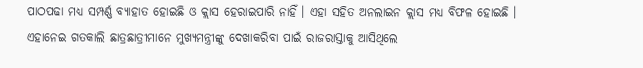ପାଠପଢା ମଧ୍ୟ ସମ୍ପର୍ଣ୍ଣ ବ୍ୟାହାତ ହୋଇଛି ଓ କ୍ଲାସ ହେରାଇପାରି ନାହିଁ । ଏହା ସହିତ ଅନଲାଇନ କ୍ଲାସ ମଧ୍ୟ ବିଫଳ ହୋଇଛି । ଏହାନେଇ ଗତକାଲି ଛାତ୍ରଛାତ୍ରୀମାନେ ମୁଖ୍ୟମନ୍ତ୍ରୀଙ୍କୁ ଦେଖାକରିବା ପାଇଁ ରାଜରାସ୍ତାକୁ ଆସିଥିଲେ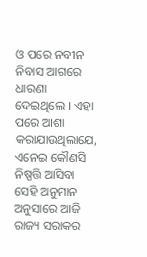ଓ ପରେ ନବୀନ ନିବାସ ଆଗରେ ଧାରଣା ଦେଇଥିଲେ । ଏହା ପରେ ଆଶା କରାଯାଉଥିଲାଯେ, ଏନେଇ କୌଣସି ନିଷ୍ପତ୍ତି ଆସିବା ସେହି ଅନୁମାନ ଅନୁସାରେ ଆଜି ରାଜ୍ୟ ସରାକର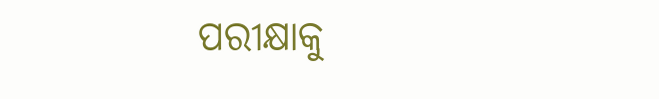ପରୀକ୍ଷାକୁ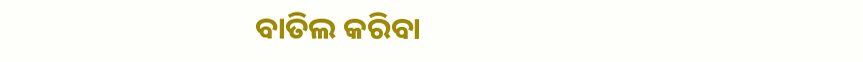ବାତିଲ କରିବା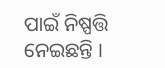ପାଇଁ ନିଷ୍ପତ୍ତି ନେଇଛନ୍ତି ।